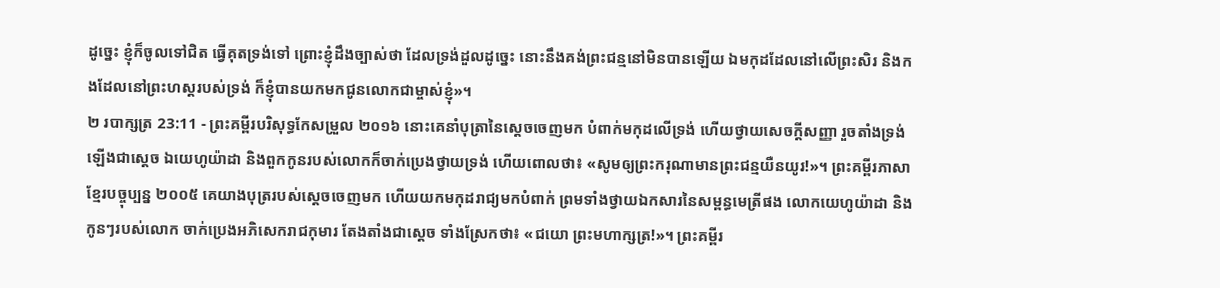ដូច្នេះ ខ្ញុំក៏ចូលទៅជិត ធ្វើគុតទ្រង់ទៅ ព្រោះខ្ញុំដឹងច្បាស់ថា ដែលទ្រង់ដួលដូច្នេះ នោះនឹងគង់ព្រះជន្មនៅមិនបានឡើយ ឯមកុដដែលនៅលើព្រះសិរ និងកងដែលនៅព្រះហស្តរបស់ទ្រង់ ក៏ខ្ញុំបានយកមកជូនលោកជាម្ចាស់ខ្ញុំ»។
២ របាក្សត្រ 23:11 - ព្រះគម្ពីរបរិសុទ្ធកែសម្រួល ២០១៦ នោះគេនាំបុត្រានៃស្តេចចេញមក បំពាក់មកុដលើទ្រង់ ហើយថ្វាយសេចក្ដីសញ្ញា រួចតាំងទ្រង់ឡើងជាស្តេច ឯយេហូយ៉ាដា និងពួកកូនរបស់លោកក៏ចាក់ប្រេងថ្វាយទ្រង់ ហើយពោលថា៖ «សូមឲ្យព្រះករុណាមានព្រះជន្មយឺនយូរ!»។ ព្រះគម្ពីរភាសាខ្មែរបច្ចុប្បន្ន ២០០៥ គេយាងបុត្ររបស់ស្ដេចចេញមក ហើយយកមកុដរាជ្យមកបំពាក់ ព្រមទាំងថ្វាយឯកសារនៃសម្ពន្ធមេត្រីផង លោកយេហូយ៉ាដា និងកូនៗរបស់លោក ចាក់ប្រេងអភិសេករាជកុមារ តែងតាំងជាស្ដេច ទាំងស្រែកថា៖ «ជយោ ព្រះមហាក្សត្រ!»។ ព្រះគម្ពីរ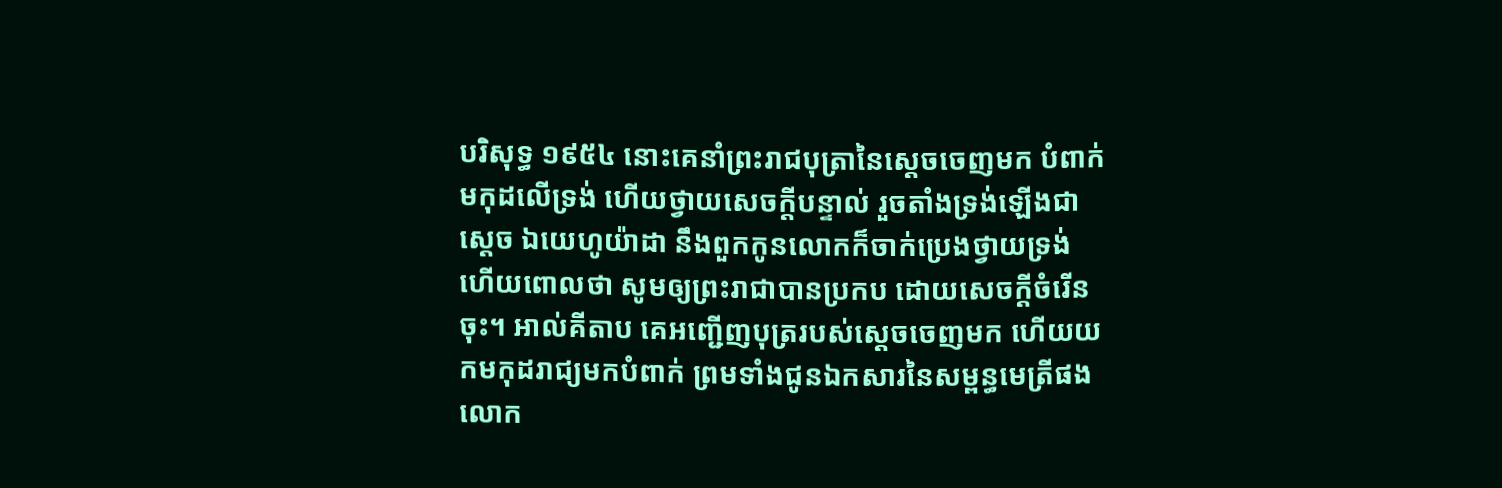បរិសុទ្ធ ១៩៥៤ នោះគេនាំព្រះរាជបុត្រានៃស្តេចចេញមក បំពាក់មកុដលើទ្រង់ ហើយថ្វាយសេចក្ដីបន្ទាល់ រួចតាំងទ្រង់ឡើងជាស្តេច ឯយេហូយ៉ាដា នឹងពួកកូនលោកក៏ចាក់ប្រេងថ្វាយទ្រង់ ហើយពោលថា សូមឲ្យព្រះរាជាបានប្រកប ដោយសេចក្ដីចំរើនចុះ។ អាល់គីតាប គេអញ្ជើញបុត្ររបស់ស្តេចចេញមក ហើយយកមកុដរាជ្យមកបំពាក់ ព្រមទាំងជូនឯកសារនៃសម្ពន្ធមេត្រីផង លោក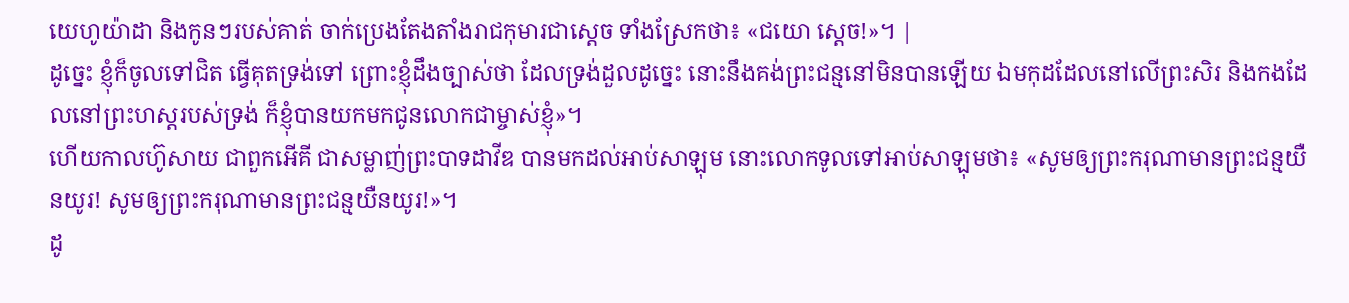យេហូយ៉ាដា និងកូនៗរបស់គាត់ ចាក់ប្រេងតែងតាំងរាជកុមារជាស្តេច ទាំងស្រែកថា៖ «ជយោ ស្តេច!»។ |
ដូច្នេះ ខ្ញុំក៏ចូលទៅជិត ធ្វើគុតទ្រង់ទៅ ព្រោះខ្ញុំដឹងច្បាស់ថា ដែលទ្រង់ដួលដូច្នេះ នោះនឹងគង់ព្រះជន្មនៅមិនបានឡើយ ឯមកុដដែលនៅលើព្រះសិរ និងកងដែលនៅព្រះហស្តរបស់ទ្រង់ ក៏ខ្ញុំបានយកមកជូនលោកជាម្ចាស់ខ្ញុំ»។
ហើយកាលហ៊ូសាយ ជាពួកអើគី ជាសម្លាញ់ព្រះបាទដាវីឌ បានមកដល់អាប់សាឡុម នោះលោកទូលទៅអាប់សាឡុមថា៖ «សូមឲ្យព្រះករុណាមានព្រះជន្មយឺនយូរ! សូមឲ្យព្រះករុណាមានព្រះជន្មយឺនយូរ!»។
ដូ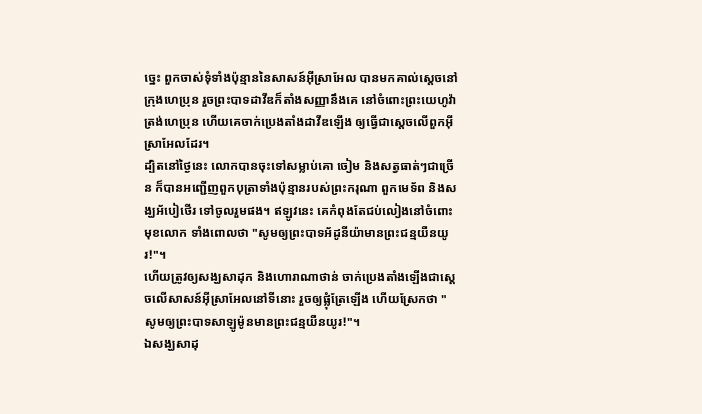ច្នេះ ពួកចាស់ទុំទាំងប៉ុន្មាននៃសាសន៍អ៊ីស្រាអែល បានមកគាល់ស្តេចនៅក្រុងហេប្រុន រួចព្រះបាទដាវីឌក៏តាំងសញ្ញានឹងគេ នៅចំពោះព្រះយេហូវ៉ាត្រង់ហេប្រុន ហើយគេចាក់ប្រេងតាំងដាវីឌឡើង ឲ្យធ្វើជាស្តេចលើពួកអ៊ីស្រាអែលដែរ។
ដ្បិតនៅថ្ងៃនេះ លោកបានចុះទៅសម្លាប់គោ ចៀម និងសត្វធាត់ៗជាច្រើន ក៏បានអញ្ជើញពួកបុត្រាទាំងប៉ុន្មានរបស់ព្រះករុណា ពួកមេទ័ព និងសង្ឃអ័បៀថើរ ទៅចូលរួមផង។ ឥឡូវនេះ គេកំពុងតែជប់លៀងនៅចំពោះមុខលោក ទាំងពោលថា "សូមឲ្យព្រះបាទអ័ដូនីយ៉ាមានព្រះជន្មយឺនយូរ!"។
ហើយត្រូវឲ្យសង្ឃសាដុក និងហោរាណាថាន់ ចាក់ប្រេងតាំងឡើងជាស្តេចលើសាសន៍អ៊ីស្រាអែលនៅទីនោះ រួចឲ្យផ្លុំត្រែឡើង ហើយស្រែកថា "សូមឲ្យព្រះបាទសាឡូម៉ូនមានព្រះជន្មយឺនយូរ!"។
ឯសង្ឃសាដុ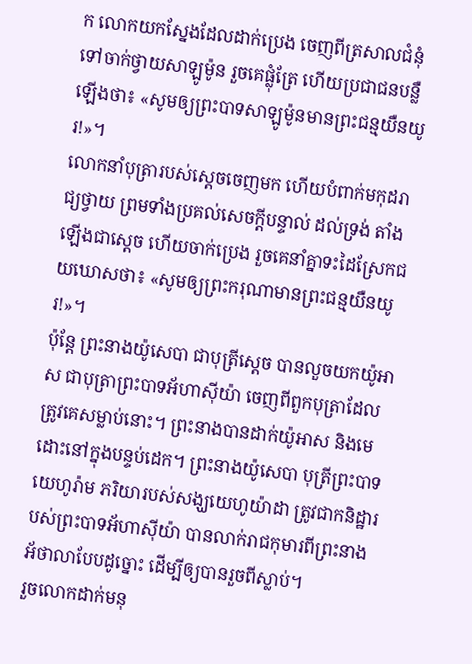ក លោកយកស្នែងដែលដាក់ប្រេង ចេញពីត្រសាលជំនុំ ទៅចាក់ថ្វាយសាឡូម៉ូន រួចគេផ្លុំត្រែ ហើយប្រជាជនបន្លឺឡើងថា៖ «សូមឲ្យព្រះបាទសាឡូម៉ូនមានព្រះជន្មយឺនយូរ!»។
លោកនាំបុត្រារបស់ស្ដេចចេញមក ហើយបំពាក់មកុដរាជ្យថ្វាយ ព្រមទាំងប្រគល់សេចក្ដីបន្ទាល់ ដល់ទ្រង់ តាំងឡើងជាស្ដេច ហើយចាក់ប្រេង រួចគេនាំគ្នាទះដៃស្រែកជយឃោសថា៖ «សូមឲ្យព្រះករុណាមានព្រះជន្មយឺនយូរ!»។
ប៉ុន្តែ ព្រះនាងយ៉ូសេបា ជាបុត្រីស្តេច បានលួចយកយ៉ូអាស ជាបុត្រាព្រះបាទអ័ហាស៊ីយ៉ា ចេញពីពួកបុត្រាដែលត្រូវគេសម្លាប់នោះ។ ព្រះនាងបានដាក់យ៉ូអាស និងមេដោះនៅក្នុងបន្ទប់ដេក។ ព្រះនាងយ៉ូសេបា បុត្រីព្រះបាទយេហូរ៉ាម ភរិយារបស់សង្ឃយេហូយ៉ាដា ត្រូវជាកនិដ្ឋារបស់ព្រះបាទអ័ហាស៊ីយ៉ា បានលាក់រាជកុមារពីព្រះនាងអ័ថាលាបែបដូច្នោះ ដើម្បីឲ្យបានរួចពីស្លាប់។
រួចលោកដាក់មនុ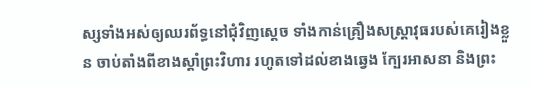ស្សទាំងអស់ឲ្យឈរព័ទ្ធនៅជុំវិញស្តេច ទាំងកាន់គ្រឿងសស្ត្រាវុធរបស់គេរៀងខ្លួន ចាប់តាំងពីខាងស្តាំព្រះវិហារ រហូតទៅដល់ខាងឆ្វេង ក្បែរអាសនា និងព្រះ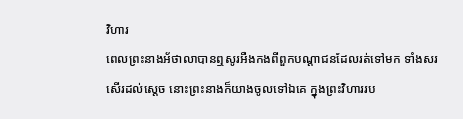វិហារ
ពេលព្រះនាងអ័ថាលាបានឮសូរអឺងកងពីពួកបណ្ដាជនដែលរត់ទៅមក ទាំងសរសើរដល់ស្តេច នោះព្រះនាងក៏យាងចូលទៅឯគេ ក្នុងព្រះវិហាររប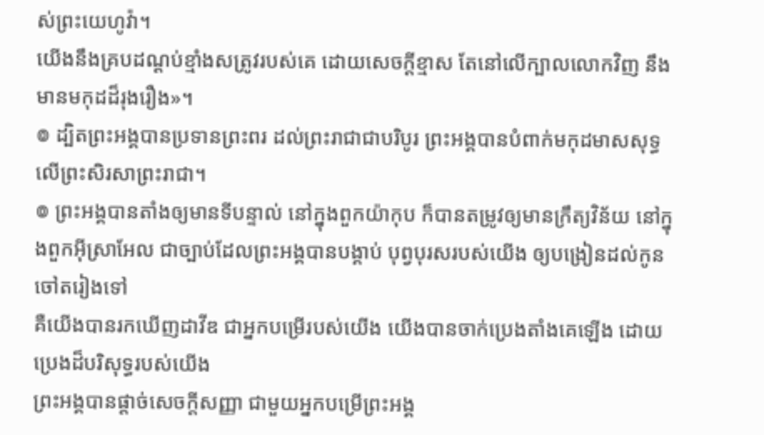ស់ព្រះយេហូវ៉ា។
យើងនឹងគ្របដណ្ដប់ខ្មាំងសត្រូវរបស់គេ ដោយសេចក្ដីខ្មាស តែនៅលើក្បាលលោកវិញ នឹងមានមកុដដ៏រុងរឿង»។
៙ ដ្បិតព្រះអង្គបានប្រទានព្រះពរ ដល់ព្រះរាជាជាបរិបូរ ព្រះអង្គបានបំពាក់មកុដមាសសុទ្ធ លើព្រះសិរសាព្រះរាជា។
៙ ព្រះអង្គបានតាំងឲ្យមានទីបន្ទាល់ នៅក្នុងពួកយ៉ាកុប ក៏បានតម្រូវឲ្យមានក្រឹត្យវិន័យ នៅក្នុងពួកអ៊ីស្រាអែល ជាច្បាប់ដែលព្រះអង្គបានបង្គាប់ បុព្វបុរសរបស់យើង ឲ្យបង្រៀនដល់កូនចៅតរៀងទៅ
គឺយើងបានរកឃើញដាវីឌ ជាអ្នកបម្រើរបស់យើង យើងបានចាក់ប្រេងតាំងគេឡើង ដោយប្រេងដ៏បរិសុទ្ធរបស់យើង
ព្រះអង្គបានផ្ដាច់សេចក្ដីសញ្ញា ជាមួយអ្នកបម្រើព្រះអង្គ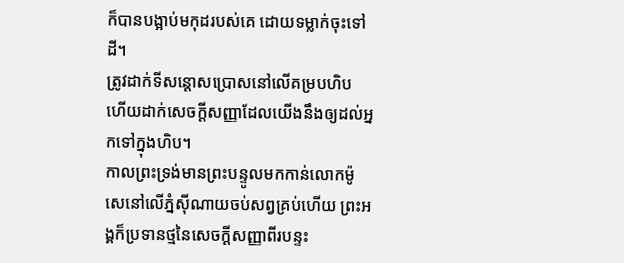ក៏បានបង្អាប់មកុដរបស់គេ ដោយទម្លាក់ចុះទៅដី។
ត្រូវដាក់ទីសន្តោសប្រោសនៅលើគម្របហិប ហើយដាក់សេចក្ដីសញ្ញាដែលយើងនឹងឲ្យដល់អ្នកទៅក្នុងហិប។
កាលព្រះទ្រង់មានព្រះបន្ទូលមកកាន់លោកម៉ូសេនៅលើភ្នំស៊ីណាយចប់សព្វគ្រប់ហើយ ព្រះអង្គក៏ប្រទានថ្មនៃសេចក្ដីសញ្ញាពីរបន្ទះ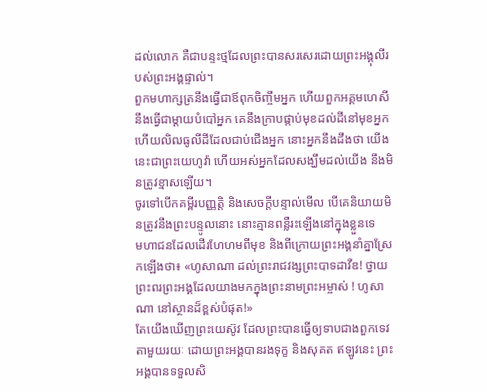ដល់លោក គឺជាបន្ទះថ្មដែលព្រះបានសរសេរដោយព្រះអង្គុលីរបស់ព្រះអង្គផ្ទាល់។
ពួកមហាក្សត្រនឹងធ្វើជាឪពុកចិញ្ចឹមអ្នក ហើយពួកអគ្គមហេសីនឹងធ្វើជាម្តាយបំបៅអ្នក គេនឹងក្រាបផ្កាប់មុខដល់ដីនៅមុខអ្នក ហើយលិឍធូលីដីដែលជាប់ជើងអ្នក នោះអ្នកនឹងដឹងថា យើងនេះជាព្រះយេហូវ៉ា ហើយអស់អ្នកដែលសង្ឃឹមដល់យើង នឹងមិនត្រូវខ្មាសឡើយ។
ចូរទៅបើកគម្ពីរបញ្ញត្តិ និងសេចក្ដីបន្ទាល់មើល បើគេនិយាយមិនត្រូវនឹងព្រះបន្ទូលនោះ នោះគ្មានពន្លឺរះឡើងនៅក្នុងខ្លួនទេ
មហាជនដែលដើរហែហមពីមុខ និងពីក្រោយព្រះអង្គនាំគ្នាស្រែកឡើងថា៖ «ហូសាណា ដល់ព្រះរាជវង្សព្រះបាទដាវីឌ! ថ្វាយព្រះពរព្រះអង្គដែលយាងមកក្នុងព្រះនាមព្រះអម្ចាស់ ! ហូសាណា នៅស្ថានដ៏ខ្ពស់បំផុត!»
តែយើងឃើញព្រះយេស៊ូវ ដែលព្រះបានធ្វើឲ្យទាបជាងពួកទេវតាមួយរយៈ ដោយព្រះអង្គបានរងទុក្ខ និងសុគត ឥឡូវនេះ ព្រះអង្គបានទទួលសិ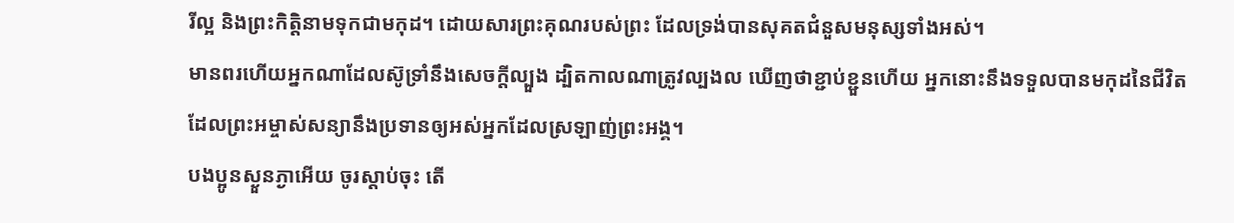រីល្អ និងព្រះកិត្តិនាមទុកជាមកុដ។ ដោយសារព្រះគុណរបស់ព្រះ ដែលទ្រង់បានសុគតជំនួសមនុស្សទាំងអស់។
មានពរហើយអ្នកណាដែលស៊ូទ្រាំនឹងសេចក្តីល្បួង ដ្បិតកាលណាត្រូវល្បងល ឃើញថាខ្ជាប់ខ្ជួនហើយ អ្នកនោះនឹងទទួលបានមកុដនៃជីវិត ដែលព្រះអម្ចាស់សន្យានឹងប្រទានឲ្យអស់អ្នកដែលស្រឡាញ់ព្រះអង្គ។
បងប្អូនស្ងួនភ្ងាអើយ ចូរស្តាប់ចុះ តើ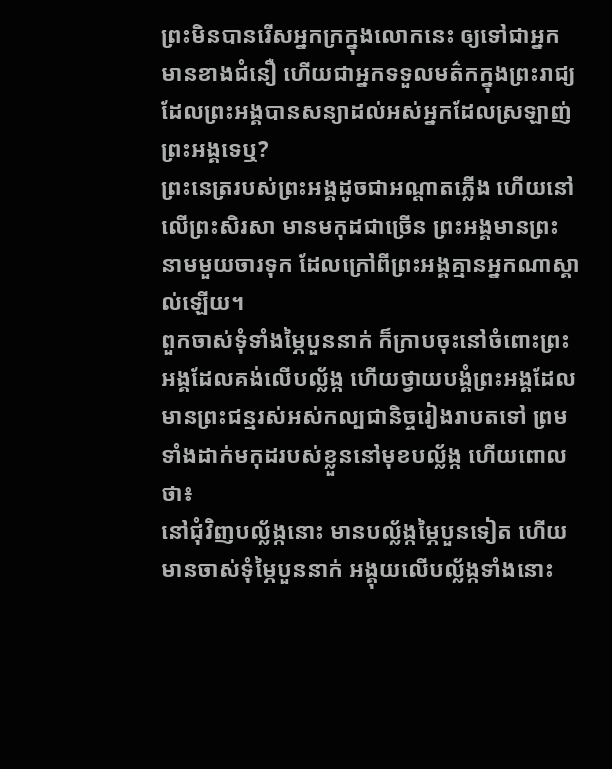ព្រះមិនបានរើសអ្នកក្រក្នុងលោកនេះ ឲ្យទៅជាអ្នកមានខាងជំនឿ ហើយជាអ្នកទទួលមត៌កក្នុងព្រះរាជ្យ ដែលព្រះអង្គបានសន្យាដល់អស់អ្នកដែលស្រឡាញ់ព្រះអង្គទេឬ?
ព្រះនេត្ររបស់ព្រះអង្គដូចជាអណ្ដាតភ្លើង ហើយនៅលើព្រះសិរសា មានមកុដជាច្រើន ព្រះអង្គមានព្រះនាមមួយចារទុក ដែលក្រៅពីព្រះអង្គគ្មានអ្នកណាស្គាល់ឡើយ។
ពួកចាស់ទុំទាំងម្ភៃបួននាក់ ក៏ក្រាបចុះនៅចំពោះព្រះអង្គដែលគង់លើបល្ល័ង្ក ហើយថ្វាយបង្គំព្រះអង្គដែលមានព្រះជន្មរស់អស់កល្បជានិច្ចរៀងរាបតទៅ ព្រមទាំងដាក់មកុដរបស់ខ្លួននៅមុខបល្ល័ង្ក ហើយពោលថា៖
នៅជុំវិញបល្ល័ង្កនោះ មានបល្ល័ង្កម្ភៃបួនទៀត ហើយមានចាស់ទុំម្ភៃបួននាក់ អង្គុយលើបល្ល័ង្កទាំងនោះ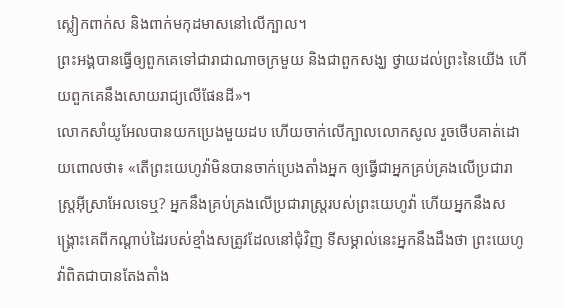ស្លៀកពាក់ស និងពាក់មកុដមាសនៅលើក្បាល។
ព្រះអង្គបានធ្វើឲ្យពួកគេទៅជារាជាណាចក្រមួយ និងជាពួកសង្ឃ ថ្វាយដល់ព្រះនៃយើង ហើយពួកគេនឹងសោយរាជ្យលើផែនដី»។
លោកសាំយូអែលបានយកប្រេងមួយដប ហើយចាក់លើក្បាលលោកសូល រួចថើបគាត់ដោយពោលថា៖ «តើព្រះយេហូវ៉ាមិនបានចាក់ប្រេងតាំងអ្នក ឲ្យធ្វើជាអ្នកគ្រប់គ្រងលើប្រជារាស្ត្រអ៊ីស្រាអែលទេឬ? អ្នកនឹងគ្រប់គ្រងលើប្រជារាស្រ្តរបស់ព្រះយេហូវ៉ា ហើយអ្នកនឹងសង្គ្រោះគេពីកណ្ដាប់ដៃរបស់ខ្មាំងសត្រូវដែលនៅជុំវិញ ទីសម្គាល់នេះអ្នកនឹងដឹងថា ព្រះយេហូវ៉ាពិតជាបានតែងតាំង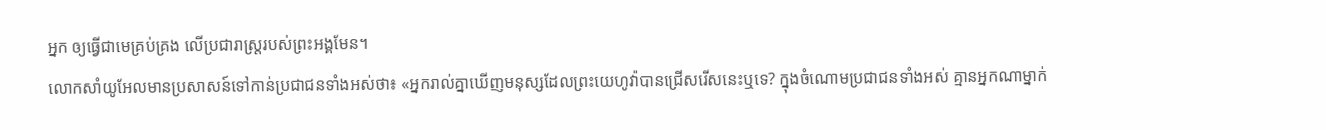អ្នក ឲ្យធ្វើជាមេគ្រប់គ្រង លើប្រជារាស្ត្ររបស់ព្រះអង្គមែន។
លោកសាំយូអែលមានប្រសាសន៍ទៅកាន់ប្រជាជនទាំងអស់ថា៖ «អ្នករាល់គ្នាឃើញមនុស្សដែលព្រះយេហូវ៉ាបានជ្រើសរើសនេះឬទេ? ក្នុងចំណោមប្រជាជនទាំងអស់ គ្មានអ្នកណាម្នាក់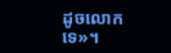ដូចលោកទេ»។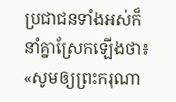ប្រជាជនទាំងអស់ក៏នាំគ្នាស្រែកឡើងថា៖ «សូមឲ្យព្រះករុណា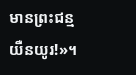មានព្រះជន្មយឺនយូរ!»។